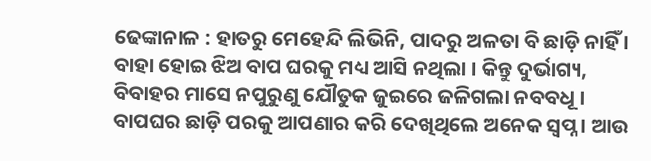ଢେଙ୍କାନାଳ : ହାତରୁ ମେହେନ୍ଦି ଲିଭିନି, ପାଦରୁ ଅଳତା ବି ଛାଡ଼ି ନାହିଁ । ବାହା ହୋଇ ଝିଅ ବାପ ଘରକୁ ମଧ୍ୟ ଆସି ନଥିଲା । କିନ୍ତୁ ଦୁର୍ଭାଗ୍ୟ, ବିବାହର ମାସେ ନପୁରୁଣୁ ଯୌତୁକ ଜୁଇରେ ଜଳିଗଲା ନବବଧୂ । ବାପଘର ଛାଡ଼ି ପରକୁ ଆପଣାର କରି ଦେଖିଥିଲେ ଅନେକ ସ୍ୱପ୍ନ । ଆଉ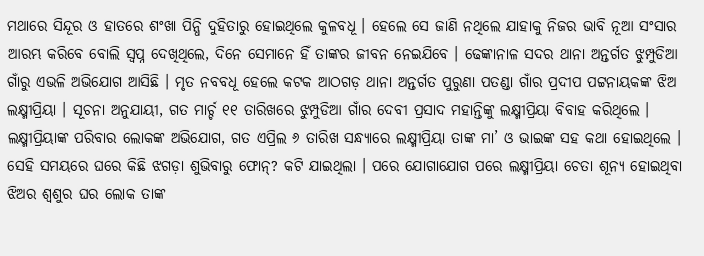ମଥାରେ ସିନ୍ଦୂର ଓ ହାତରେ ଶଂଖା ପିନ୍ଧି ଦୁହିତାରୁ ହୋଇଥିଲେ କୁଳବଧୂ । ହେଲେ ସେ ଜାଣି ନଥିଲେ ଯାହାକୁ ନିଜର ଭାବି ନୂଆ ସଂସାର ଆରମ୍ଭ କରିବେ ବୋଲି ସ୍ୱପ୍ନ ଦେଖିଥିଲେ, ଦିନେ ସେମାନେ ହିଁ ତାଙ୍କର ଜୀବନ ନେଇଯିବେ । ଢେଙ୍କାନାଳ ସଦର ଥାନା ଅନ୍ତର୍ଗତ ଝୁମ୍ପୁଡିଆ ଗାଁରୁ ଏଭଳି ଅଭିଯୋଗ ଆସିଛି । ମୃତ ନବବଧୂ ହେଲେ କଟକ ଆଠଗଡ଼ ଥାନା ଅନ୍ତର୍ଗତ ପୁରୁଣା ପତଣ୍ଡା ଗାଁର ପ୍ରଦୀପ ପଟ୍ଟନାୟକଙ୍କ ଝିଅ ଲକ୍ଷ୍ମୀପ୍ରିୟା । ସୂଚନା ଅନୁଯାୟୀ, ଗତ ମାର୍ଚ୍ଚ ୧୧ ତାରିଖରେ ଝୁମ୍ପୁଡିଆ ଗାଁର ଦେବୀ ପ୍ରସାଦ ମହାନ୍ତିଙ୍କୁ ଲକ୍ଷ୍ମୀପ୍ରିୟା ବିବାହ କରିଥିଲେ । ଲକ୍ଷ୍ମୀପ୍ରିୟାଙ୍କ ପରିବାର ଲୋକଙ୍କ ଅଭିଯୋଗ, ଗତ ଏପ୍ରିଲ ୬ ତାରିଖ ସନ୍ଧ୍ୟାରେ ଲକ୍ଷ୍ମୀପ୍ରିୟା ତାଙ୍କ ମା’ ଓ ଭାଇଙ୍କ ସହ କଥା ହୋଇଥିଲେ । ସେହି ସମୟରେ ଘରେ କିଛି ଝଗଡ଼ା ଶୁଭିବାରୁ ଫୋନ୍? କଟି ଯାଇଥିଲା । ପରେ ଯୋଗାଯୋଗ ପରେ ଲକ୍ଷ୍ମୀପ୍ରିୟା ଚେତା ଶୂନ୍ୟ ହୋଇଥିବା ଝିଅର ଶ୍ୱଶୁର ଘର ଲୋକ ତାଙ୍କ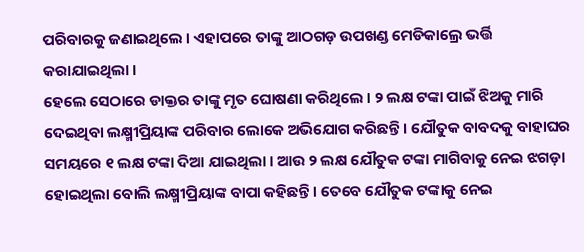ପରିବାରକୁ ଜଣାଇଥିଲେ । ଏହାପରେ ତାଙ୍କୁ ଆଠଗଡ଼ ଉପଖଣ୍ଡ ମେଡିକାଲ୍ରେ ଭର୍ତ୍ତି କରାଯାଇଥିଲା ।
ହେଲେ ସେଠାରେ ଡାକ୍ତର ତାଙ୍କୁ ମୃତ ଘୋଷଣା କରିଥିଲେ । ୨ ଲକ୍ଷ ଟଙ୍କା ପାଇଁ ଝିଅକୁ ମାରି ଦେଇଥିବା ଲକ୍ଷ୍ମୀପ୍ରିୟାଙ୍କ ପରିବାର ଲୋକେ ଅଭିଯୋଗ କରିଛନ୍ତି । ଯୌତୁକ ବାବଦକୁ ବାହାଘର ସମୟରେ ୧ ଲକ୍ଷ ଟଙ୍କା ଦିଆ ଯାଇଥିଲା । ଆଉ ୨ ଲକ୍ଷ ଯୌତୁକ ଟଙ୍କା ମାଗିବାକୁ ନେଇ ଝଗଡ଼ା ହୋଇଥିଲା ବୋଲି ଲକ୍ଷ୍ମୀପ୍ରିୟାଙ୍କ ବାପା କହିଛନ୍ତି । ତେବେ ଯୌତୁକ ଟଙ୍କାକୁ ନେଇ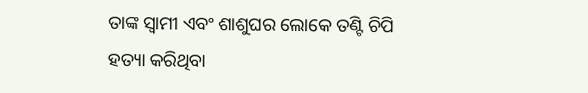ତାଙ୍କ ସ୍ୱାମୀ ଏବଂ ଶାଶୁଘର ଲୋକେ ତଣ୍ଟି ଚିପି ହତ୍ୟା କରିଥିବା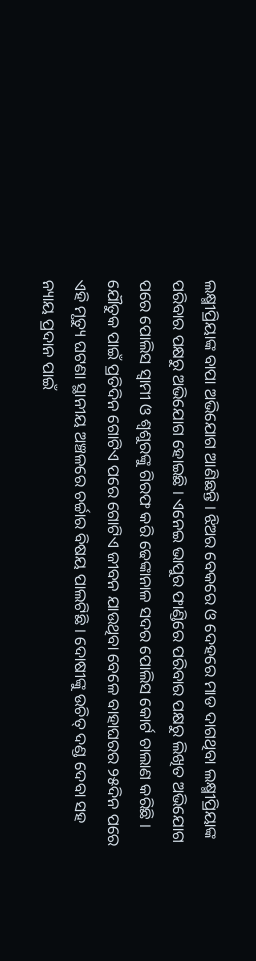ଲକ୍ଷ୍ମୀପ୍ରିୟାଙ୍କ ବାପା ଅଭିଯୋଗ ଆଣିଛନ୍ତି । ଝିଅର ବେକରେ ଓ ଦେହରେ ମାଡ ଦାଗଥିବା ଲକ୍ଷ୍ମୀପ୍ରିୟାଙ୍କ ପରିବାର ପକ୍ଷରୁ ଅଭିଯୋଗ ହୋଇଛି । ଏନେଇ ଭାପୁର ଫାଣ୍ଡିରେ ପରିବାର ପକ୍ଷରୁ ଲିଖିତ ଅଭିଯୋଗ ପରେ ପୋଲିସ ସ୍ୱାମୀ ଓ ଶ୍ୱଶୁରଙ୍କୁ ଗିରଫ କରି ଢେଙ୍କାନାଳ ସଦର ପୋଲିସ କୋର୍ଟ ଚାଲାଣ କରିଛି । ଯୌତୁକ ପାଇଁ ପ୍ରତିଦିନ ଗୋଟିଏ ପରେ ଗୋଟିଏ ଜୀବନ ଯାଉଥିବା ବେଳେ ବାହାଘରର ୨୫ଦିନ ପରେ ଏହି ମୃତ୍ୟୁ ଘଟଣା ସ୍ଥାନୀୟ ଅଞ୍ଚଳରେ ଚର୍ଚ୍ଚାର ବିଷୟ ପାଲଟିଛି । ଦୋଷୀଙ୍କୁ ଉଚିତ୍ ଦଣ୍ଡ ଦେବା ସହ ନ୍ୟାୟ ପ୍ରଦାନ ପାଇଁ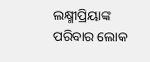ଲକ୍ଷ୍ମୀପ୍ରିୟାଙ୍କ ପରିବାର ଲୋକ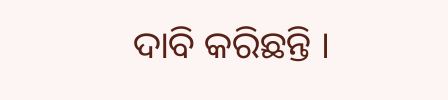ଦାବି କରିଛନ୍ତି ।